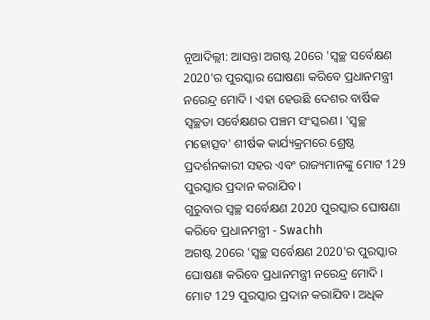ନୂଆଦିଲ୍ଲୀ: ଆସନ୍ତା ଅଗଷ୍ଟ 20ରେ 'ସ୍ବଚ୍ଛ ସର୍ବେକ୍ଷଣ 2020'ର ପୁରସ୍କାର ଘୋଷଣା କରିବେ ପ୍ରଧାନମନ୍ତ୍ରୀ ନରେନ୍ଦ୍ର ମୋଦି । ଏହା ହେଉଛି ଦେଶର ବାର୍ଷିକ ସ୍ବଚ୍ଛତା ସର୍ବେକ୍ଷଣର ପଞ୍ଚମ ସଂସ୍କରଣ। 'ସ୍ବଚ୍ଛ ମହୋତ୍ସବ' ଶୀର୍ଷକ କାର୍ଯ୍ୟକ୍ରମରେ ଶ୍ରେଷ୍ଠ ପ୍ରଦର୍ଶନକାରୀ ସହର ଏବଂ ରାଜ୍ୟମାନଙ୍କୁ ମୋଟ 129 ପୁରସ୍କାର ପ୍ରଦାନ କରାଯିବ।
ଗୁରୁବାର ସ୍ବଚ୍ଛ ସର୍ବେକ୍ଷଣ 2020 ପୁରସ୍କାର ଘୋଷଣା କରିବେ ପ୍ରଧାନମନ୍ତ୍ରୀ - Swachh
ଅଗଷ୍ଟ 20ରେ 'ସ୍ବଚ୍ଛ ସର୍ବେକ୍ଷଣ 2020'ର ପୁରସ୍କାର ଘୋଷଣା କରିବେ ପ୍ରଧାନମନ୍ତ୍ରୀ ନରେନ୍ଦ୍ର ମୋଦି । ମୋଟ 129 ପୁରସ୍କାର ପ୍ରଦାନ କରାଯିବ। ଅଧିକ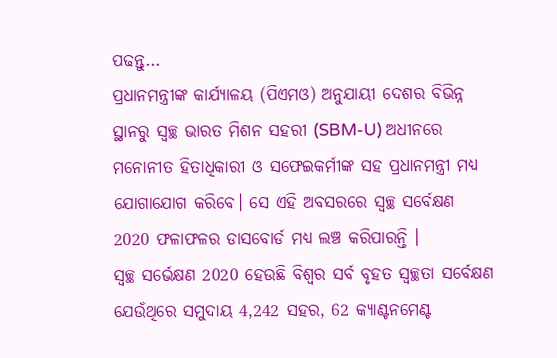ପଢନ୍ତୁ...
ପ୍ରଧାନମନ୍ତ୍ରୀଙ୍କ କାର୍ଯ୍ୟାଳୟ (ପିଏମଓ) ଅନୁଯାୟୀ ଦେଶର ବିଭିନ୍ନ ସ୍ଥାନରୁ ସ୍ବଚ୍ଛ ଭାରତ ମିଶନ ସହରୀ (SBM-U) ଅଧୀନରେ ମନୋନୀତ ହିତାଧିକାରୀ ଓ ସଫେଇକର୍ମୀଙ୍କ ସହ ପ୍ରଧାନମନ୍ତ୍ରୀ ମଧ୍ୟ ଯୋଗାଯୋଗ କରିବେ। ସେ ଏହି ଅବସରରେ ସ୍ବଚ୍ଛ ସର୍ବେକ୍ଷଣ 2020 ଫଳାଫଳର ଡାସବୋର୍ଡ ମଧ୍ୟ ଲଞ୍ଚ କରିପାରନ୍ତି ।
ସ୍ବଚ୍ଛ ସର୍ଭେକ୍ଷଣ 2020 ହେଉଛି ବିଶ୍ବର ସର୍ବ ବୃହତ ସ୍ବଚ୍ଛତା ସର୍ବେକ୍ଷଣ ଯେଉଁଥିରେ ସମୁଦାୟ 4,242 ସହର, 62 କ୍ୟାଣ୍ଟନମେଣ୍ଟ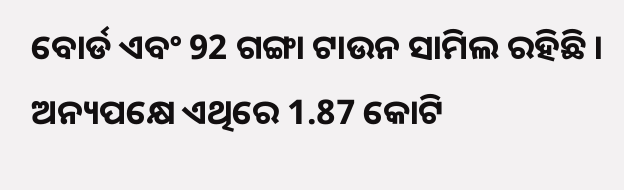ବୋର୍ଡ ଏବଂ 92 ଗଙ୍ଗା ଟାଉନ ସାମିଲ ରହିଛି । ଅନ୍ୟପକ୍ଷେ ଏଥିରେ 1.87 କୋଟି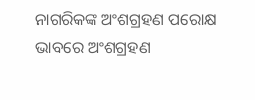ନାଗରିକଙ୍କ ଅଂଶଗ୍ରହଣ ପରୋକ୍ଷ ଭାବରେ ଅଂଶଗ୍ରହଣ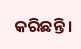କରିଛନ୍ତି ।